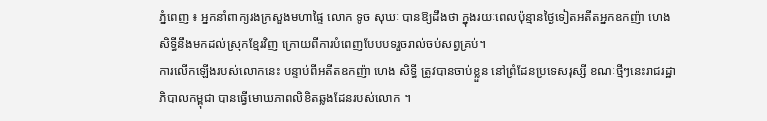ភ្នំពេញ ៖ អ្នកនាំពាក្យរងក្រសួងមហាផ្ទៃ លោក ទូច សុឃៈ បានឱ្យដឹងថា ក្នុងរយៈពេលប៉ុន្មានថ្ងៃទៀតអតីតអ្នកឧកញ៉ា ហេង សិទ្ធីនឹងមកដល់ស្រុកខ្មែរវិញ ក្រោយពីការបំពេញបែបបទរួចរាល់ចប់សព្វគ្រប់។
ការលើកឡើងរបស់លោកនេះ បន្ទាប់ពីអតីតឧកញ៉ា ហេង សិទ្ធី ត្រូវបានចាប់ខ្លួន នៅព្រំដែនប្រទេសរុស្សី ខណៈថ្មីៗនេះរាជរដ្ឋាភិបាលកម្ពុជា បានធ្វើមោឃភាពលិខិតឆ្លងដែនរបស់លោក ។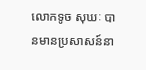លោកទូច សុឃៈ បានមានប្រសាសន៍នា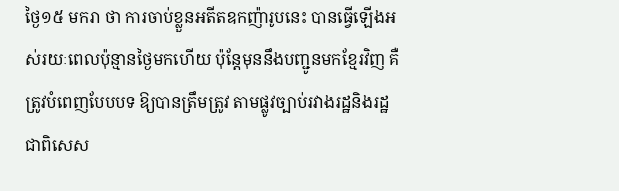ថ្ងៃ១៥ មករា ថា ការចាប់ខ្លួនអតីតឧកញ៉ារូបនេះ បានធ្វើឡើងអស់រយៈពេលប៉ុន្មានថ្ងៃមកហើយ ប៉ុន្តែមុននឹងបញ្ជូនមកខ្មែរវិញ គឺត្រូវបំពេញបែបបទ ឱ្យបានត្រឹមត្រូវ តាមផ្លូវច្បាប់រវាងរដ្ឋនិងរដ្ឋ ជាពិសេស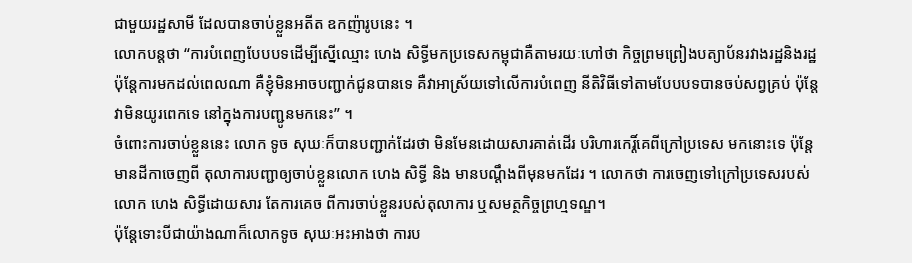ជាមួយរដ្ឋសាមី ដែលបានចាប់ខ្លួនអតីត ឧកញ៉ារូបនេះ ។
លោកបន្តថា “ការបំពេញបែបបទដើម្បីស្នើឈ្មោះ ហេង សិទ្ធីមកប្រទេសកម្ពុជាគឺតាមរយៈហៅថា កិច្ចព្រមព្រៀងបត្យាប័នរវាងរដ្ឋនិងរដ្ឋ ប៉ុន្តែការមកដល់ពេលណា គឺខ្ញុំមិនអាចបញ្ជាក់ជូនបានទេ គឺវាអាស្រ័យទៅលើការបំពេញ នីតិវិធីទៅតាមបែបបទបានចប់សព្វគ្រប់ ប៉ុន្តែវាមិនយូរពេកទេ នៅក្នុងការបញ្ជូនមកនេះ” ។
ចំពោះការចាប់ខ្លួននេះ លោក ទូច សុឃៈក៏បានបញ្ជាក់ដែរថា មិនមែនដោយសារគាត់ដើរ បរិហារកេរ្តិ៍គេពីក្រៅប្រទេស មកនោះទេ ប៉ុន្តែមានដីកាចេញពី តុលាការបញ្ជាឲ្យចាប់ខ្លួនលោក ហេង សិទ្ធី និង មានបណ្តឹងពីមុនមកដែរ ។ លោកថា ការចេញទៅក្រៅប្រទេសរបស់លោក ហេង សិទ្ធីដោយសារ តែការគេច ពីការចាប់ខ្លួនរបស់តុលាការ ឬសមត្ថកិច្ចព្រហ្មទណ្ឌ។
ប៉ុន្តែទោះបីជាយ៉ាងណាក៏លោកទូច សុឃៈអះអាងថា ការប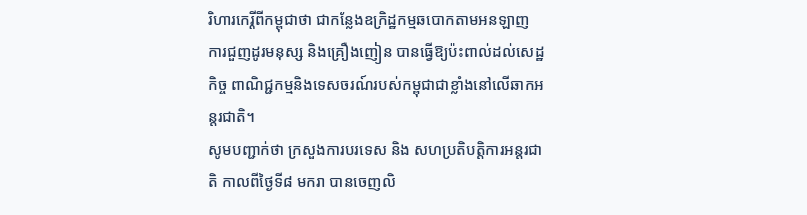រិហារកេរ្តីពីកម្ពុជាថា ជាកន្លែងឧក្រិដ្ឋកម្មឆបោកតាមអនឡាញ ការជួញដូរមនុស្ស និងគ្រឿងញៀន បានធ្វើឱ្យប៉ះពាល់ដល់សេដ្ឋកិច្ច ពាណិជ្ជកម្មនិងទេសចរណ៍របស់កម្ពុជាជាខ្លាំងនៅលើឆាកអន្តរជាតិ។
សូមបញ្ជាក់ថា ក្រសួងការបរទេស និង សហប្រតិបត្តិការអន្តរជាតិ កាលពីថ្ងៃទី៨ មករា បានចេញលិ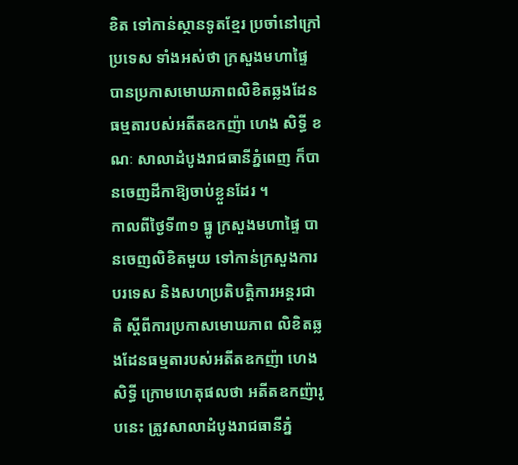ខិត ទៅកាន់ស្ថានទូតខ្មែរ ប្រចាំនៅក្រៅប្រទេស ទាំងអស់ថា ក្រសួងមហាផ្ទៃ បានប្រកាសមោឃភាពលិខិតឆ្លងដែន ធម្មតារបស់អតីតឧកញ៉ា ហេង សិទ្ធី ខណៈ សាលាដំបូងរាជធានីភ្នំពេញ ក៏បានចេញដីកាឱ្យចាប់ខ្លួនដែរ ។
កាលពីថ្ងៃទី៣១ ធ្នូ ក្រសួងមហាផ្ទៃ បានចេញលិខិតមួយ ទៅកាន់ក្រសួងការបរទេស និងសហប្រតិបត្តិការអន្តរជាតិ ស្តីពីការប្រកាសមោឃភាព លិខិតឆ្លងដែនធម្មតារបស់អតីតឧកញ៉ា ហេង សិទ្ធី ក្រោមហេតុផលថា អតីតឧកញ៉ារូបនេះ ត្រូវសាលាដំបូងរាជធានីភ្នំ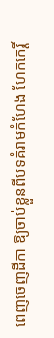ពេញចេញដីកា ឱ្យចាប់ខ្លួនពីបទគំរាមកំហែង ហែកកេរ្តិ៍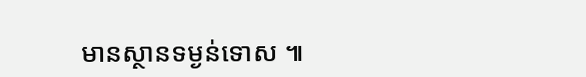មានស្ថានទម្ងន់ទោស ៕